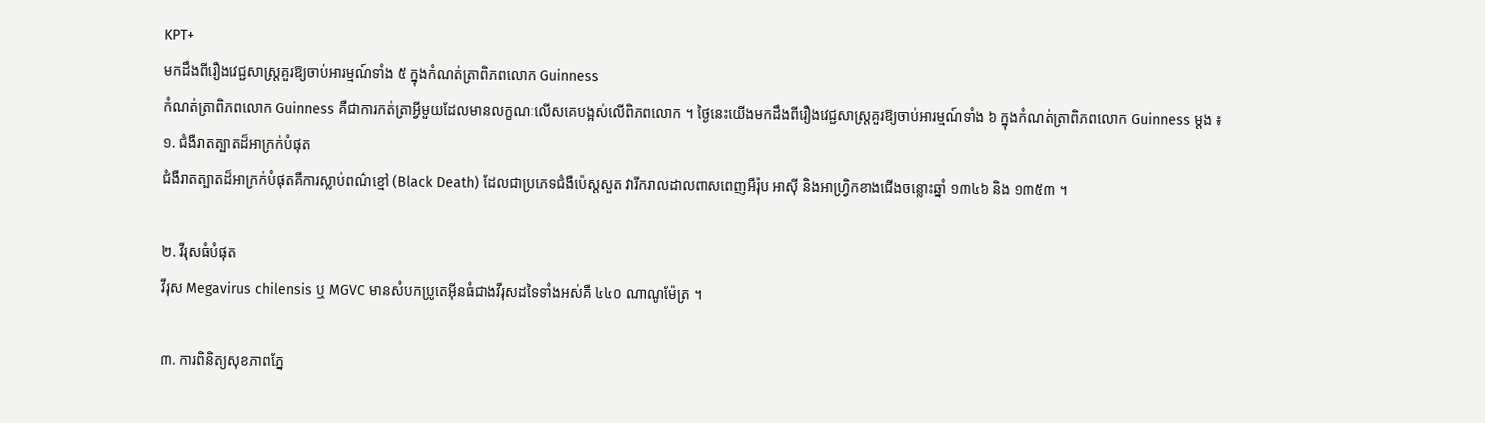KPT+
មកដឹងពីរឿងវេជ្ជសាស្ត្រគួរឱ្យចាប់អារម្មណ៍ទាំង ៥ ក្នុងកំណត់ត្រាពិភពលោក Guinness
កំណត់ត្រាពិភពលោក Guinness គឺជាការកត់ត្រាអ្វីមួយដែលមានលក្ខណៈលើសគេបង្អស់លើពិភពលោក ។ ថ្ងៃនេះយើងមកដឹងពីរឿងវេជ្ជសាស្ត្រគួរឱ្យចាប់អារម្មណ៍ទាំង ៦ ក្នុងកំណត់ត្រាពិភពលោក Guinness ម្ដង ៖
១. ជំងឺរាតត្បាតដ៏អាក្រក់បំផុត
ជំងឺរាតត្បាតដ៏អាក្រក់បំផុតគឺការស្លាប់ពណ៌ខ្មៅ (Black Death) ដែលជាប្រភេទជំងឺប៉េស្តសួត វារីករាលដាលពាសពេញអឺរ៉ុប អាស៊ី និងអាហ្វ្រិកខាងជើងចន្លោះឆ្នាំ ១៣៤៦ និង ១៣៥៣ ។

២. វីរុសធំបំផុត
វីរុស Megavirus chilensis ឬ MGVC មានសំបកប្រូតេអ៊ីនធំជាងវីរុសដទៃទាំងអស់គឺ ៤៤០ ណាណូម៉ែត្រ ។

៣. ការពិនិត្យសុខភាពភ្នែ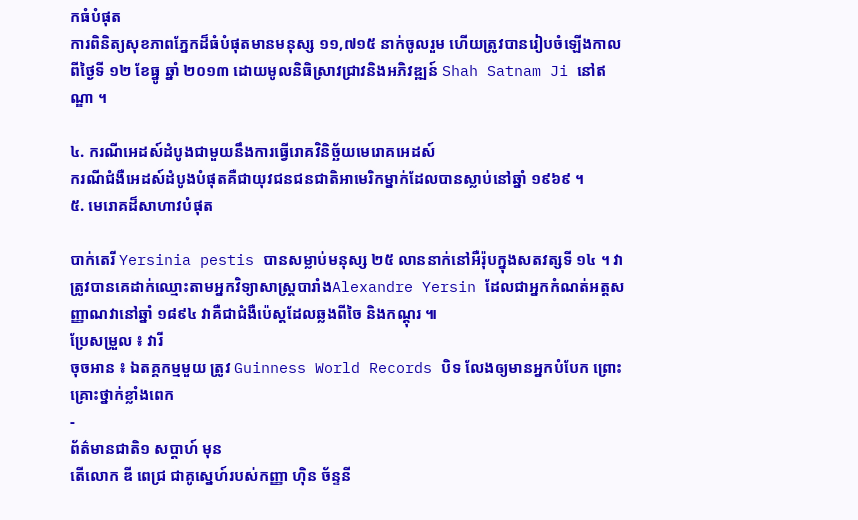កធំបំផុត
ការពិនិត្យសុខភាពភ្នែកដ៏ធំបំផុតមានមនុស្ស ១១,៧១៥ នាក់ចូលរួម ហើយត្រូវបានរៀបចំឡើងកាលពីថ្ងៃទី ១២ ខែធ្នូ ឆ្នាំ ២០១៣ ដោយមូលនិធិស្រាវជ្រាវនិងអភិវឌ្ឍន៍ Shah Satnam Ji នៅឥណ្ឌា ។

៤. ករណីអេដស៍ដំបូងជាមួយនឹងការធ្វើរោគវិនិច្ឆ័យមេរោគអេដស៍
ករណីជំងឺអេដស៍ដំបូងបំផុតគឺជាយុវជនជនជាតិអាមេរិកម្នាក់ដែលបានស្លាប់នៅឆ្នាំ ១៩៦៩ ។
៥. មេរោគដ៏សាហាវបំផុត

បាក់តេរី Yersinia pestis បានសម្លាប់មនុស្ស ២៥ លាននាក់នៅអឺរ៉ុបក្នុងសតវត្សទី ១៤ ។ វាត្រូវបានគេដាក់ឈ្មោះតាមអ្នកវិទ្យាសាស្ត្របារាំងAlexandre Yersin ដែលជាអ្នកកំណត់អត្តសញ្ញាណវានៅឆ្នាំ ១៨៩៤ វាគឺជាជំងឺប៉េស្តដែលឆ្លងពីចៃ និងកណ្តុរ ៕
ប្រែសម្រួល ៖ វារី
ចុចអាន ៖ ឯតគ្គកម្មមួយ ត្រូវ Guinness World Records បិទ លែងឲ្យមានអ្នកបំបែក ព្រោះគ្រោះថ្នាក់ខ្លាំងពេក
-
ព័ត៌មានជាតិ១ សប្តាហ៍ មុន
តើលោក ឌី ពេជ្រ ជាគូស្នេហ៍របស់កញ្ញា ហ៊ិន ច័ន្ទនី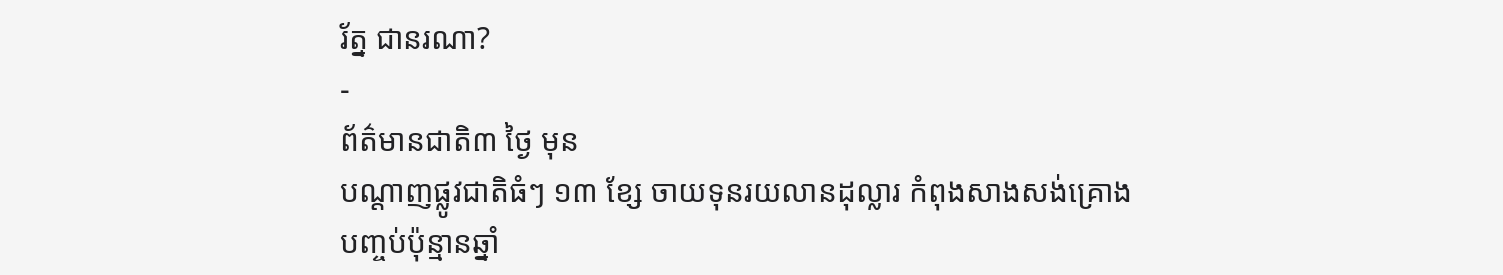រ័ត្ន ជានរណា?
-
ព័ត៌មានជាតិ៣ ថ្ងៃ មុន
បណ្តាញផ្លូវជាតិធំៗ ១៣ ខ្សែ ចាយទុនរយលានដុល្លារ កំពុងសាងសង់គ្រោងបញ្ចប់ប៉ុន្មានឆ្នាំ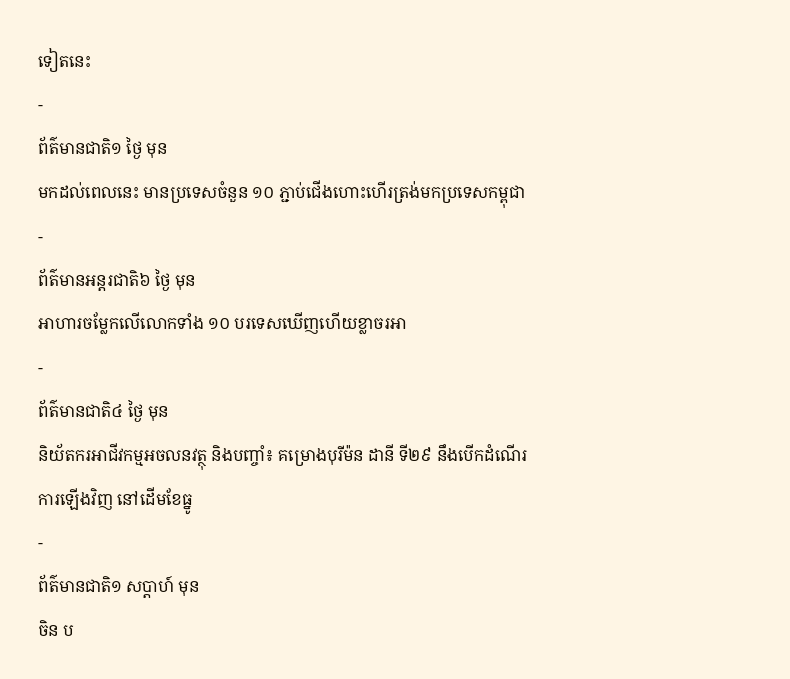ទៀតនេះ
-
ព័ត៌មានជាតិ១ ថ្ងៃ មុន
មកដល់ពេលនេះ មានប្រទេសចំនួន ១០ ភ្ជាប់ជើងហោះហើរត្រង់មកប្រទេសកម្ពុជា
-
ព័ត៌មានអន្ដរជាតិ៦ ថ្ងៃ មុន
អាហារចម្លែកលើលោកទាំង ១០ បរទេសឃើញហើយខ្លាចរអា
-
ព័ត៌មានជាតិ៤ ថ្ងៃ មុន
និយ័តករអាជីវកម្មអចលនវត្ថុ និងបញ្ចាំ៖ គម្រោងបុរីម៉ន ដានី ទី២៩ នឹងបើកដំណើរការឡើងវិញ នៅដើមខែធ្នូ
-
ព័ត៌មានជាតិ១ សប្តាហ៍ មុន
ចិន ប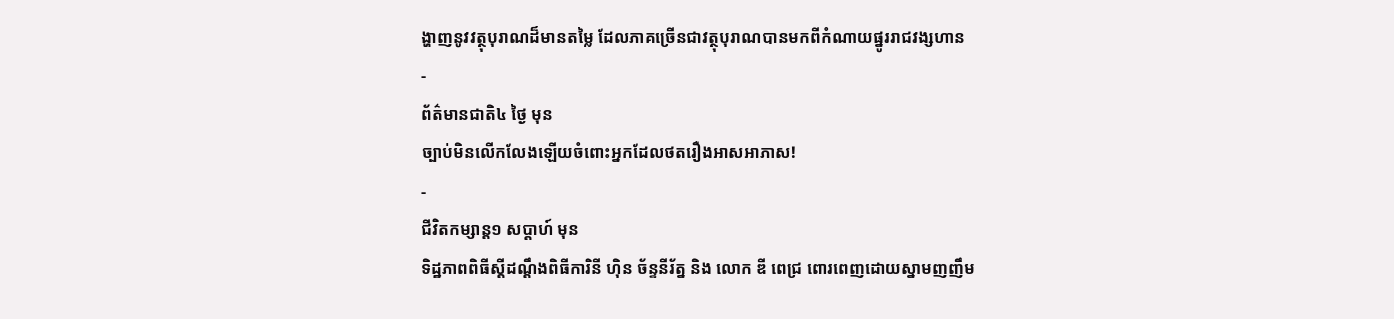ង្ហាញនូវវត្ថុបុរាណដ៏មានតម្លៃ ដែលភាគច្រើនជាវត្ថុបុរាណបានមកពីកំណាយផ្នូររាជវង្សហាន
-
ព័ត៌មានជាតិ៤ ថ្ងៃ មុន
ច្បាប់មិនលើកលែងឡើយចំពោះអ្នកដែលថតរឿងអាសអាភាស!
-
ជីវិតកម្សាន្ដ១ សប្តាហ៍ មុន
ទិដ្ឋភាពពិធីស្ដីដណ្ដឹងពិធីការិនី ហ៊ិន ច័ន្ទនីរ័ត្ន និង លោក ឌី ពេជ្រ ពោរពេញដោយស្នាមញញឹម